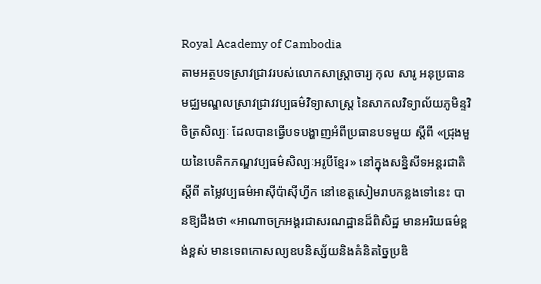Royal Academy of Cambodia
តាមអត្ថបទស្រាវជ្រាវរបស់លោកសាស្ត្រាចារ្យ កុល សារូ អនុប្រធានមជ្ឈមណ្ឌលស្រាវជ្រាវវប្បធម៌វិទ្យាសាស្ត្រ នៃសាកលវិទ្យាល័យភូមិន្ទវិចិត្រសិល្បៈ ដែលបានធ្វើបទបង្ហាញអំពីប្រធានបទមួយ ស្តីពី «ជ្រុងមួយនៃបេតិកភណ្ឌវប្បធម៌សិល្បៈអរូបីខ្មែរ» នៅក្នុងសន្និសីទអន្តរជាតិ ស្តីពី តម្លៃវប្បធម៌អាស៊ីប៉ាស៊ីហ្វីក នៅខេត្តសៀមរាបកន្លងទៅនេះ បានឱ្យដឹងថា «អាណាចក្រអង្គរជាសរណដ្ឋានដ៏ពិសិដ្ឋ មានអរិយធម៌ខ្ពង់ខ្ពស់ មានទេពកោសល្យឧបនិស្ស័យនិងគំនិតច្នៃប្រឌិ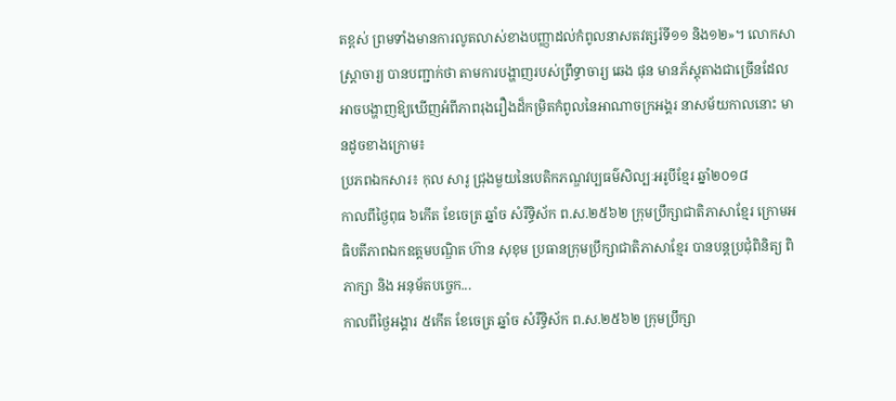តខ្ពស់ ព្រមទាំងមានការលូតលាស់ខាងបញ្ញាដល់កំពូលនាសតវត្សរ៍ទី១១ និង១២»។ លោកសាស្ត្រាចារ្យ បានបញ្ជាក់ថា តាមការបង្ហាញរបស់ព្រឹទ្ធាចារ្យ ឆេង ផុន មានភ័ស្តុតាងជាច្រើនដែលអាចបង្ហាញឱ្យឃើញអំពីភាពរុងរឿងដ៏កម្រិតកំពូលនៃអាណាចក្រអង្គរ នាសម័យកាលនោះ មានដូចខាងក្រោម៖
ប្រភពឯកសារ៖ កុល សារូ ជ្រុងមួយនៃបេតិកភណ្ឌវប្បធម៌សិល្បៈអរូបីខ្មែរ ឆ្នាំ២០១៨
កាលពីថ្ងៃពុធ ៦កេីត ខែចេត្រ ឆ្នាំច សំរឹទ្ធិស័ក ព.ស.២៥៦២ ក្រុមប្រឹក្សាជាតិភាសាខ្មែរ ក្រោមអធិបតីភាពឯកឧត្តមបណ្ឌិត ហ៊ាន សុខុម ប្រធានក្រុមប្រឹក្សាជាតិភាសាខ្មែរ បានបន្តប្រជុំពិនិត្យ ពិភាក្សា និង អនុម័តបច្ចេក...
កាលពីថ្ងៃអង្គារ ៥កេីត ខែចេត្រ ឆ្នាំច សំរឹទ្ធិស័ក ព.ស.២៥៦២ ក្រុមប្រឹក្សា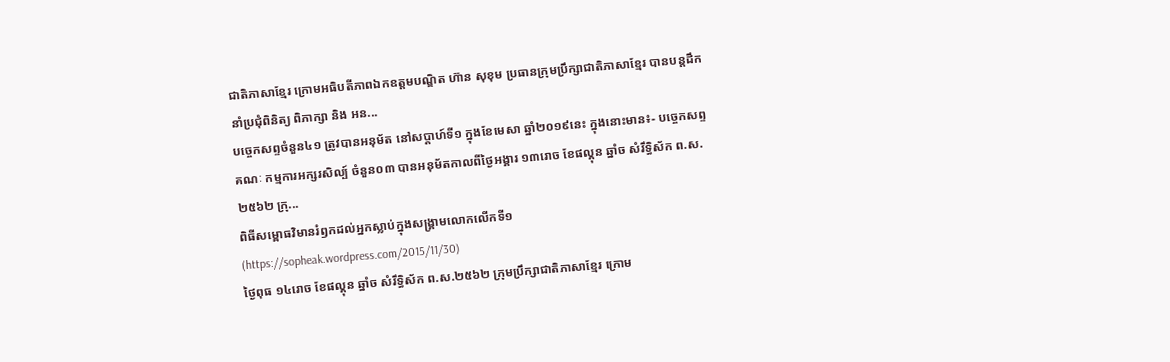ជាតិភាសាខ្មែរ ក្រោមអធិបតីភាពឯកឧត្តមបណ្ឌិត ហ៊ាន សុខុម ប្រធានក្រុមប្រឹក្សាជាតិភាសាខ្មែរ បានបន្តដឹកនាំប្រជុំពិនិត្យ ពិភាក្សា និង អន...
បច្ចេកសព្ទចំនួន៤១ ត្រូវបានអនុម័ត នៅសប្តាហ៍ទី១ ក្នុងខែមេសា ឆ្នាំ២០១៩នេះ ក្នុងនោះមាន៖- បច្ចេកសព្ទគណៈ កម្មការអក្សរសិល្ប៍ ចំនួន០៣ បានអនុម័តកាលពីថ្ងៃអង្គារ ១៣រោច ខែផល្គុន ឆ្នាំច សំរឹទ្ធិស័ក ព.ស.២៥៦២ ក្រុ...
ពិធីសម្ពោធវិមានរំឭកដល់អ្នកស្លាប់ក្នុងសង្គ្រាមលោកលើកទី១ (https://sopheak.wordpress.com/2015/11/30)
ថ្ងៃពុធ ១៤រោច ខែផល្គុន ឆ្នាំច សំរឹទ្ធិស័ក ព.ស.២៥៦២ ក្រុមប្រឹក្សាជាតិភាសាខ្មែរ ក្រោម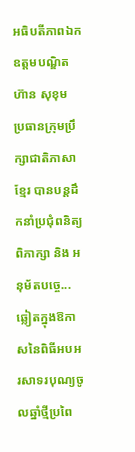អធិបតីភាពឯកឧត្តមបណ្ឌិត ហ៊ាន សុខុម ប្រធានក្រុមប្រឹក្សាជាតិភាសាខ្មែរ បានបន្តដឹកនាំប្រជុំពនិត្យ ពិភាក្សា និង អនុម័តបច្ចេ...
ឆ្លៀតក្នុងឱកាសនៃពិធីអបអរសាទរបុណ្យចូលឆ្នាំថ្មីប្រពៃ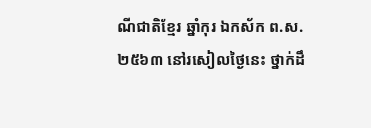ណីជាតិខ្មែរ ឆ្នាំកុរ ឯកស័ក ព.ស. ២៥៦៣ នៅរសៀលថ្ងៃនេះ ថ្នាក់ដឹ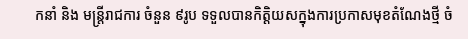កនាំ និង មន្ត្រីរាជការ ចំនួន ៩រូប ទទួលបានកិត្តិយសក្នុងការប្រកាសមុខតំណែងថ្មី ចំ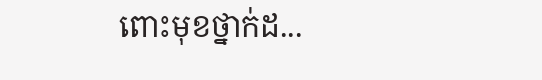ពោះមុខថ្នាក់ដ...